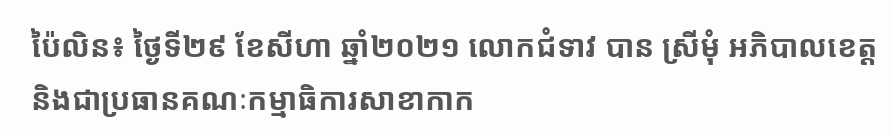ប៉ៃលិន៖ ថ្ងៃទី២៩ ខែសីហា ឆ្នាំ២០២១ លោកជំទាវ បាន ស្រីមុំ អភិបាលខេត្ត និងជាប្រធានគណៈកម្មាធិការសាខាកាក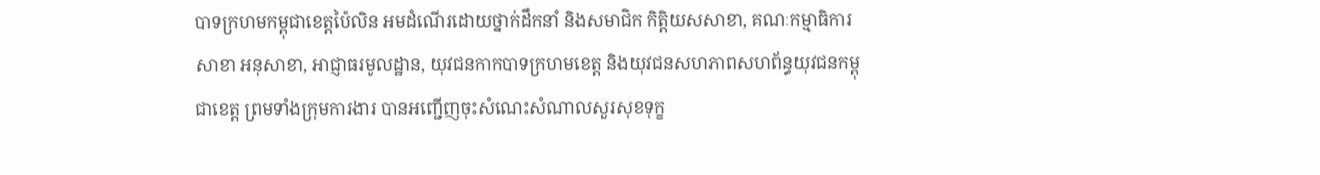បាទក្រហមកម្ពុជាខេត្តប៉ៃលិន អមដំណើរដោយថ្នាក់ដឹកនាំ និងសមាជិក កិត្តិយសសាខា, គណៈកម្មាធិការសាខា អនុសាខា, អាជ្ញាធរមូលដ្ឋាន, យុវជនកាកបាទក្រហមខេត្ត និងយុវជនសហភាពសហព័ន្ធយុវជនកម្ពុជាខេត្ត ព្រមទាំងក្រុមការងារ បានអញ្ជើញចុះសំណេះសំណាលសួរសុខទុក្ខ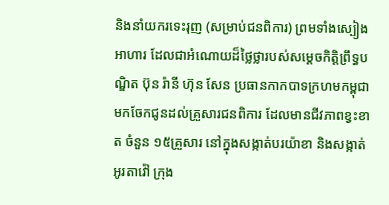និងនាំយករទេះរុញ (សម្រាប់ជនពិការ) ព្រមទាំងស្បៀងអាហារ ដែលជាអំណោយដ៏ថ្លៃថ្លារបស់សម្តេចកិត្តិព្រឹទ្ធបណ្ឌិត ប៊ុន រ៉ានី ហ៊ុន សែន ប្រធានកាកបាទក្រហមកម្ពុជា មកចែកជូនដល់គ្រួសារជនពិការ ដែលមានជីវភាពខ្វះខាត ចំនួន ១៥គ្រួសារ នៅក្នុងសង្កាត់បរយ៉ាខា និងសង្កាត់អូរតាវ៉ៅ ក្រុង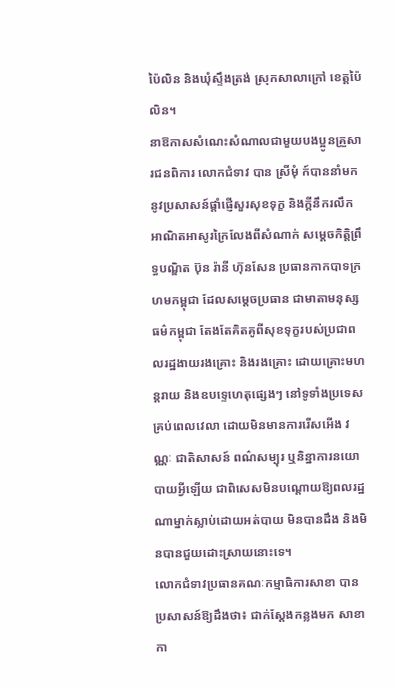ប៉ៃលិន និងឃុំស្ទឹងត្រង់ ស្រុកសាលាក្រៅ ខេត្តប៉ៃលិន។
នាឱកាសសំណេះសំណាលជាមួយបងប្អូនគ្រួសារជនពិការ លោកជំទាវ បាន ស្រីមុំ ក៍បាននាំមកនូវប្រសាសន៍ផ្ដាំផ្ញើសួរសុខទុក្ខ និងក្ដីនឹករលឹក អាណិតអាសូរក្រៃលែងពីសំណាក់ សម្ដេចកិត្តិព្រឹទ្ធបណ្ឌិត ប៊ុន រ៉ានី ហ៊ុនសែន ប្រធានកាកបាទក្រហមកម្ពុជា ដែលសម្ដេចប្រធាន ជាមាតាមនុស្សធម៌កម្ពុជា តែងតែគិតគូពីសុខទុក្ខរបស់ប្រជាពលរដ្ឋងាយរងគ្រោះ និងរងគ្រោះ ដោយគ្រោះមហន្តរាយ និងឧបទ្ទេហេតុផ្សេងៗ នៅទូទាំងប្រទេសគ្រប់ពេលវេលា ដោយមិនមានការរើសអើង វណ្ណៈ ជាតិសាសន៍ ពណ៌សម្បុរ ឬនិន្នាការនយោបាយអ្វីឡើយ ជាពិសេសមិនបណ្តោយឱ្យពលរដ្ឋណាម្នាក់ស្លាប់ដោយអត់បាយ មិនបានដឹង និងមិនបានជួយដោះស្រាយនោះទេ។
លោកជំទាវប្រធានគណៈកម្មាធិការសាខា បានប្រសាសន៍ឱ្យដឹងថា៖ ជាក់ស្តែងកន្លងមក សាខាកា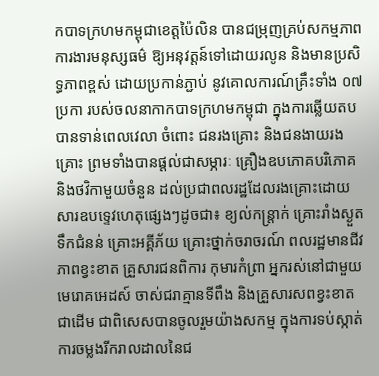កបាទក្រហមកម្ពុជាខេត្តប៉ៃលិន បានជម្រុញគ្រប់សកម្មភាពការងារមនុស្សធម៌ ឱ្យអនុវត្តន៍ទៅដោយរលូន និងមានប្រសិទ្ធភាពខ្ពស់ ដោយប្រកាន់ភ្ជាប់ នូវគោលការណ៍គ្រឹះទាំង ០៧ប្រកា របស់ចលនាកាកបាទក្រហមកម្ពុជា ក្នុងការឆ្លើយតបបានទាន់ពេលវេលា ចំពោះ ជនរងគ្រោះ និងជនងាយរងគ្រោះ ព្រមទាំងបានផ្តល់ជាសម្ភារៈ គ្រឿងឧបភោគបរិភោគ និងថវិកាមួយចំនួន ដល់ប្រជាពលរដ្ឋដែលរងគ្រោះដោយសារឧបទ្ទេវហេតុផ្សេងៗដូចជា៖ ខ្យល់កន្ត្រាក់ គ្រោះរាំងស្ងួត ទឹកជំនន់ គ្រោះអគ្គីភ័យ គ្រោះថ្នាក់ចរាចរណ៍ ពលរដ្ឋមានជីវភាពខ្វះខាត គ្រួសារជនពិការ កុមារកំព្រា អ្នករស់នៅជាមួយមេរោគអេដស៍ ចាស់ជរាគ្មានទីពឹង និងគ្រួសារសពខ្វះខាត ជាដើម ជាពិសេសបានចូលរួមយ៉ាងសកម្ម ក្នុងការទប់ស្កាត់ការចម្លងរីករាលដាលនៃជ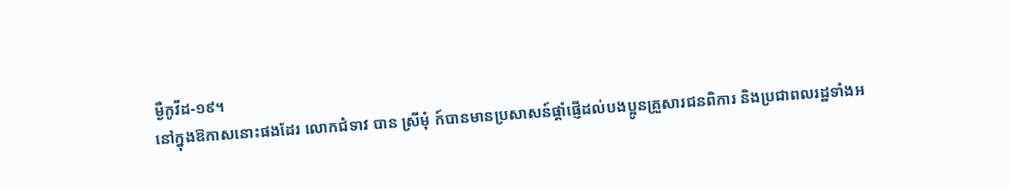ម្ងឺកូវីដ-១៩។
នៅក្នុងឱកាសនោះផងដែរ លោកជំទាវ បាន ស្រីមុំ ក៍បានមានប្រសាសន៍ផ្តាំផ្ញើដល់បងប្អូនគ្រួសារជនពិការ និងប្រជាពលរដ្ឋទាំងអ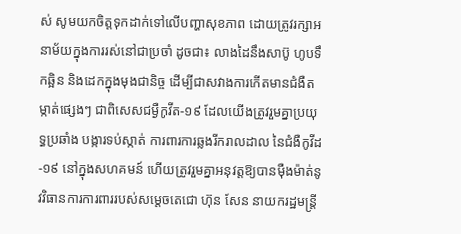ស់ សូមយកចិត្តទុកដាក់ទៅលើបញ្ហាសុខភាព ដោយត្រូវរក្សាអនាម័យក្នុងការរស់នៅជាប្រចាំ ដូចជា៖ លាងដៃនឹងសាប៊ូ ហូបទឹកឆ្អិន និងដេកក្នុងមុងជានិច្ច ដើម្បីជាសវាងការកើតមានជំងឺតម្កាត់ផ្សេងៗ ជាពិសេសជម្ងឺកូវីត-១៩ ដែលយើងត្រូវរួមគ្នាប្រយុទ្ធប្រឆាំង បង្ការទប់ស្កាត់ ការពារការឆ្លងរីករាលដាល នៃជំងឺកូវីដ-១៩ នៅក្នុងសហគមន៍ ហើយត្រូវរួមគ្នាអនុវត្តឱ្យបានម៉ឺងម៉ាត់នូវវិធានការការពាររបស់សម្តេចតេជោ ហ៊ុន សែន នាយករដ្ឋមន្ត្រី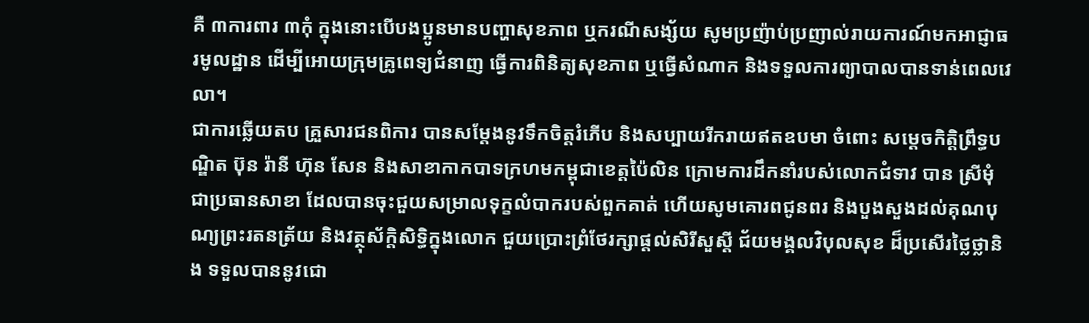គឺ ៣ការពារ ៣កុំ ក្នុងនោះបើបងប្អូនមានបញ្ហាសុខភាព ឬករណីសង្ស័យ សូមប្រញ៉ាប់ប្រញាល់រាយការណ៍មកអាជ្ញាធរមូលដ្ឋាន ដើម្បីអោយក្រុមគ្រូពេទ្យជំនាញ ធ្វើការពិនិត្យសុខភាព ឬធ្វើសំណាក និងទទួលការព្យាបាលបានទាន់ពេលវេលា។
ជាការឆ្លើយតប គ្រួសារជនពិការ បានសម្តែងនូវទឹកចិត្តរំភើប និងសប្បាយរីករាយឥតឧបមា ចំពោះ សម្ដេចកិត្តិព្រឹទ្ធបណ្ឌិត ប៊ុន រ៉ានី ហ៊ុន សែន និងសាខាកាកបាទក្រហមកម្ពុជាខេត្តប៉ៃលិន ក្រោមការដឹកនាំរបស់លោកជំទាវ បាន ស្រីមុំ ជាប្រធានសាខា ដែលបានចុះជួយសម្រាលទុក្ខលំបាករបស់ពួកគាត់ ហើយសូមគោរពជូនពរ និងបួងសួងដល់គុណបុណ្យព្រះរតនត្រ័យ និងវត្ថុស័ក្ដិសិទ្ធិក្នុងលោក ជួយប្រោះព្រំថែរក្សាផ្ដល់សិរីសួស្ដី ជ័យមង្គលវិបុលសុខ ដ៏ប្រសើរថ្លៃថ្លានិង ទទួលបាននូវជោ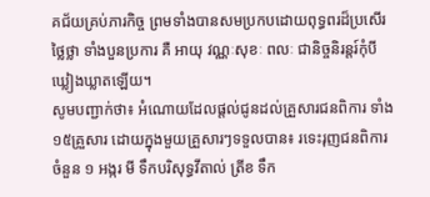គជ័យគ្រប់ភារកិច្ច ព្រមទាំងបានសមប្រកបដោយពុទ្ធពរដ៏ប្រសើរថ្លៃថ្លា ទាំងបួនប្រការ គឺ អាយុ វណ្ណៈសុខៈ ពលៈ ជានិច្ចនិរន្តរ៍កុំបីឃ្លៀងឃ្លាតឡើយ។
សូមបញ្ជាក់ថា៖ អំណោយដែលផ្ដល់ជូនដល់គ្រួសារជនពិការ ទាំង ១៥គ្រួសារ ដោយក្នុងមួយគ្រួសារៗទទួលបាន៖ រទេះរុញជនពិការ ចំនួន ១ អង្ករ មី ទឹកបរិសុទ្ធវីតាល់ ត្រីខ ទឹក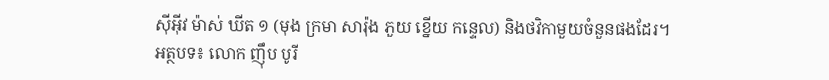ស៊ីអ៊ីវ ម៉ាស់ ឃីត ១ (មុង ក្រមា សារ៉ុង ភួយ ខ្នើយ កន្ទេល) និងថវិកាមួយចំនួនផងដែរ។
អត្ថបទ៖ លោក ញ៉ឹប បូរី